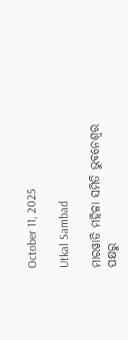October 11, 2025

Utkal Sambad

ମାରୱାଡି ମହିଳା ସମିତି ଭୁବନେଶ୍ୱର ପକ୍ଷରୁ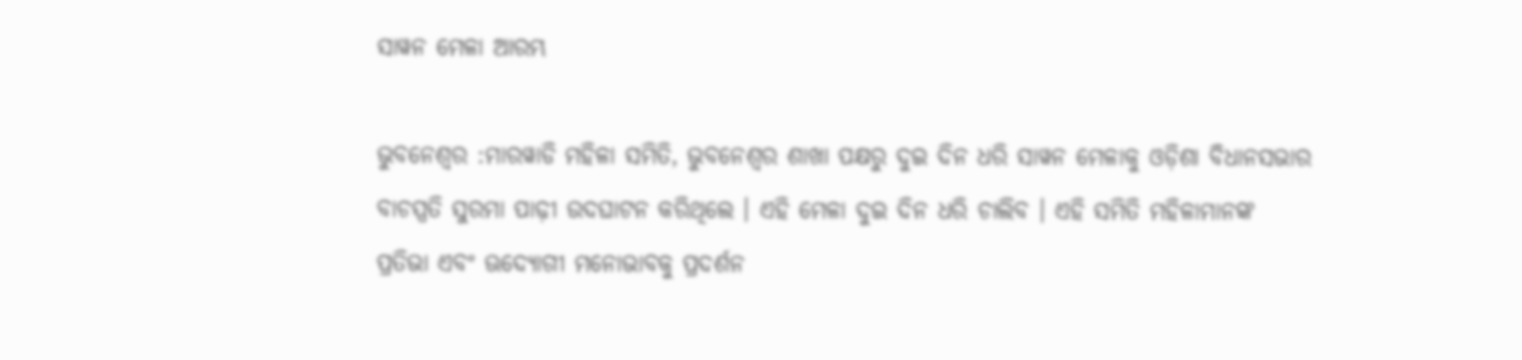ସାୱନ ମେଳା ଆରମ୍ଭ

ଭୁବନେଶ୍ୱର :ମାରୱାଡି ମହିଳା ସମିତି, ଭୁବନେଶ୍ୱର ଶାଖା ପକ୍ଷରୁ ଦୁଇ ଦିନ ଧରି ସାୱନ ମେଳାକୁ ଓଡ଼ିଶା ବିଧାନସଭାର ବାଚସ୍ପତି ସୁରମା ପାଢ଼ୀ ଉଦଘାଟନ କରିଥିଲେ । ଏହି ମେଳା ଦୁଇ ଦିନ ଧରି ଚାଲିବ । ଏହି ସମିତି ମହିଳାମାନଙ୍କ ପ୍ରତିଭା ଏବଂ ଊଦ୍ୟୋଗୀ ମନୋଭାବକୁ ପ୍ରଦର୍ଶନ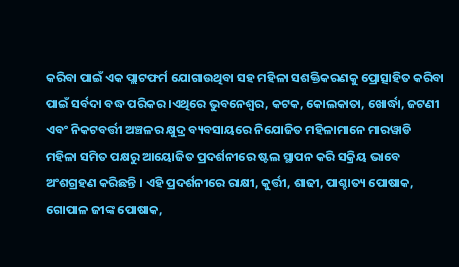କରିବା ପାଇଁ ଏକ ପ୍ଲାଟଫର୍ମ ଯୋଗାଉଥିବା ସହ ମହିଳା ସଶକ୍ତିକରଣକୁ ପ୍ରୋତ୍ସାହିତ କରିବା ପାଇଁ ସର୍ବଦା ବଦ୍ଧ ପରିକର ।ଏଥିରେ ଭୁବନେଶ୍ୱର, କଟକ, କୋଲକାତା, ଖୋର୍ଦ୍ଧା, ଜଟଣୀ ଏବଂ ନିକଟବର୍ତ୍ତୀ ଅଞ୍ଚଳର କ୍ଷୁଦ୍ର ବ୍ୟବସାୟରେ ନିଯୋଜିତ ମହିଳାମାନେ ମାରୱାଡି ମହିଳା ସମିତ ପକ୍ଷରୁ ଆୟୋଜିତ ପ୍ରଦର୍ଶନୀରେ ଷ୍ଟଲ ସ୍ଥାପନ କରି ସକ୍ରିୟ ଭାବେ ଅଂଶଗ୍ରହଣ କରିଛନ୍ତି । ଏହି ପ୍ରଦର୍ଶନୀରେ ରାକ୍ଷୀ, କୁର୍ତ୍ତୀ, ଶାଢୀ, ପାଶ୍ଚାତ୍ୟ ପୋଷାକ, ଗୋପାଳ ଜୀଙ୍କ ପୋଷାକ,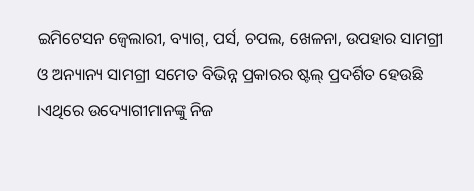ଇମିଟେସନ ଜ୍ୱେଲାରୀ, ବ୍ୟାଗ୍‌, ପର୍ସ, ଚପଲ, ଖେଳନା, ଉପହାର ସାମଗ୍ରୀ ଓ ଅନ୍ୟାନ୍ୟ ସାମଗ୍ରୀ ସମେତ ବିଭିନ୍ନ ପ୍ରକାରର ଷ୍ଟଲ୍ ପ୍ରଦର୍ଶିତ ହେଉଛି ।ଏଥିରେ ଉଦ୍ୟୋଗୀମାନଙ୍କୁ ନିଜ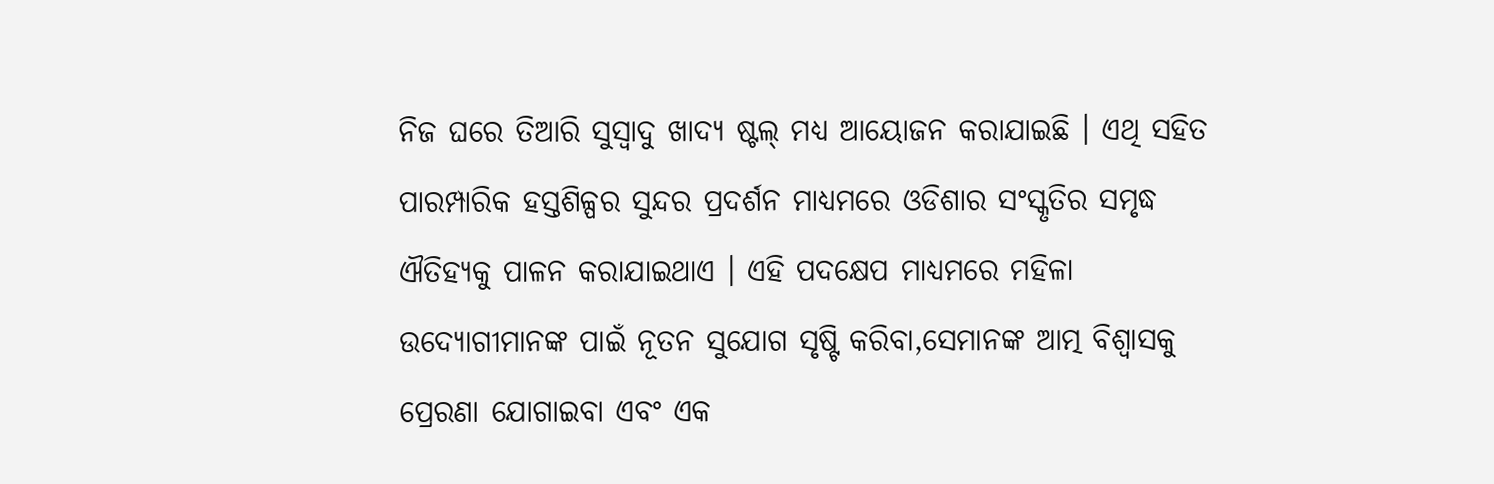ନିଜ ଘରେ ତିଆରି ସୁସ୍ୱାଦୁ ଖାଦ୍ୟ ଷ୍ଟଲ୍ ମଧ୍ୟ ଆୟୋଜନ କରାଯାଇଛି । ଏଥି ସହିତ ପାରମ୍ପାରିକ ହସ୍ତଶିଳ୍ପର ସୁନ୍ଦର ପ୍ରଦର୍ଶନ ମାଧ୍ୟମରେ ଓଡିଶାର ସଂସ୍କୃତିର ସମୃଦ୍ଧ ଐତିହ୍ୟକୁ ପାଳନ କରାଯାଇଥାଏ । ଏହି ପଦକ୍ଷେପ ମାଧ୍ୟମରେ ମହିଳା ଉଦ୍ୟୋଗୀମାନଙ୍କ ପାଇଁ ନୂତନ ସୁଯୋଗ ସୃଷ୍ଟି କରିବା,ସେମାନଙ୍କ ଆତ୍ମ ବିଶ୍ୱାସକୁ ପ୍ରେରଣା ଯୋଗାଇବା ଏବଂ ଏକ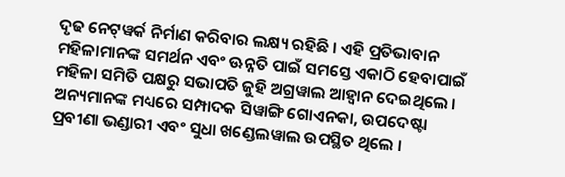ଦୃଢ ନେଟ୍‌ୱର୍କ ନିର୍ମାଣ କରିବାର ଲକ୍ଷ୍ୟ ରହିଛି । ଏହି ପ୍ରତିଭାବାନ ମହିଳାମାନଙ୍କ ସମର୍ଥନ ଏବଂ ଊନ୍ନତି ପାଇଁ ସମସ୍ତେ ଏକାଠି ହେବାପାଇଁ ମହିଳା ସମିତି ପକ୍ଷରୁ ସଭାପତି ଜୁହି ଅଗ୍ରୱାଲ ଆହ୍ୱାନ ଦେଇଥିଲେ । ଅନ୍ୟମାନଙ୍କ ମଧ୍ୟରେ ସମ୍ପାଦକ ସିୱାଙ୍ଗି ଗୋଏନକା, ଉପଦେଷ୍ଟା ପ୍ରବୀଣା ଭଣ୍ଡାରୀ ଏବଂ ସୁଧା ଖଣ୍ଡେଲୱାଲ ଉପସ୍ଥିତ ଥିଲେ ।